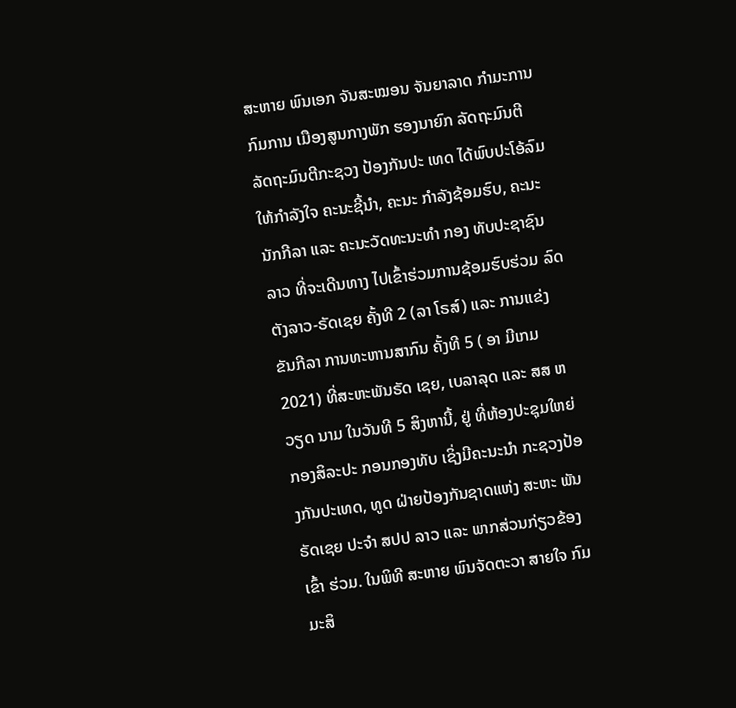ສະຫາຍ ພົນເອກ ຈັນສະໝອນ ຈັນຍາລາດ ກໍາມະການກົມການ ເມືອງສູນກາງພັກ ຮອງນາຍົກ ລັດຖະມົນຕີ ລັດຖະມົນຕີກະຊວງ ປ້ອງກັນປະ ເທດ ໄດ້ພົບປະໂອ້ລົມ ໃຫ້ກໍາລັງໃຈ ຄະນະຊີ້ນໍາ, ຄະນະ ກໍາລັງຊ້ອມຮົບ, ຄະນະນັກກີລາ ແລະ ຄະນະວັດທະນະທໍາ ກອງ ທັບປະຊາຊົນລາວ ທີ່ຈະເດີນທາງ ໄປເຂົ້າຮ່ວມການຊ້ອມຮົບຮ່ວມ ລົດຕັງລາວ-ຣັດເຊຍ ຄັ້ງທີ 2 (ລາ ໂຣສ໌) ແລະ ການແຂ່ງຂັນກີລາ ການທະຫານສາກົນ ຄັ້ງທີ 5 ( ອາ ມີເກມ 2021) ທີ່ສະຫະພັນຣັດ ເຊຍ, ເບລາລຸດ ແລະ ສສ ຫວຽດ ນາມ ໃນວັນທີ 5 ສິງຫານີ້, ຢູ່ ທີ່ຫ້ອງປະຊຸມໃຫຍ່ກອງສິລະປະ ກອນກອງທັບ ເຊິ່ງມີຄະນະນໍາ ກະຊວງປ້ອງກັນປະເທດ, ທູດ ຝ່າຍປ້ອງກັນຊາດແຫ່ງ ສະຫະ ພັນຣັດເຊຍ ປະຈໍາ ສປປ ລາວ ແລະ ພາກສ່ວນກ່ຽວຂ້ອງເຂົ້າ ຮ່ວມ. ໃນພິທີ ສະຫາຍ ພົນຈັດຕະວາ ສາຍໃຈ ກົມມະສິ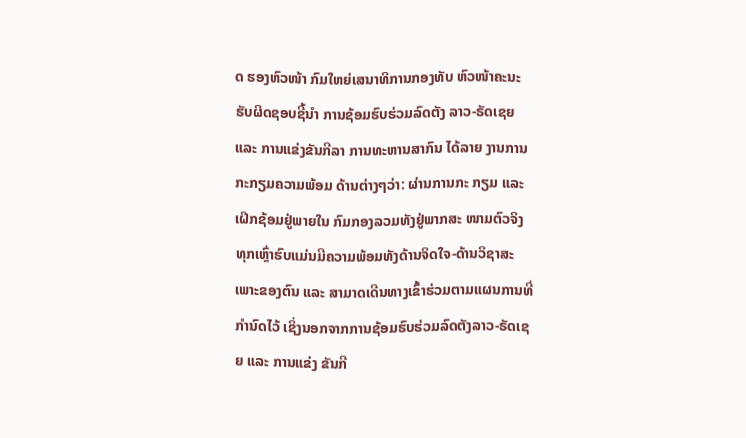ດ ຮອງຫົວໜ້າ ກົມໃຫຍ່ເສນາທິການກອງທັບ ຫົວໜ້າຄະນະຮັບຜິດຊອບຊີ້ນໍາ ການຊ້ອມຮົບຮ່ວມລົດຕັງ ລາວ-ຣັດເຊຍ ແລະ ການແຂ່ງຂັນກີລາ ການທະຫານສາກົນ ໄດ້ລາຍ ງານການກະກຽມຄວາມພ້ອມ ດ້ານຕ່າງໆວ່າ: ຜ່ານການກະ ກຽມ ແລະ ເຝິກຊ້ອມຢູ່ພາຍໃນ ກົມກອງລວມທັງຢູ່ພາກສະ ໜາມຕົວຈິງ ທຸກເຫຼົ່າຮົບແມ່ນມີຄວາມພ້ອມທັງດ້ານຈິດໃຈ-ດ້ານວິຊາສະເພາະຂອງຕົນ ແລະ ສາມາດເດີນທາງເຂົ້າຮ່ວມຕາມແຜນການທີ່ກໍານົດໄວ້ ເຊິ່ງນອກຈາກການຊ້ອມຮົບຮ່ວມລົດຕັງລາວ-ຣັດເຊຍ ແລະ ການແຂ່ງ ຂັນກີ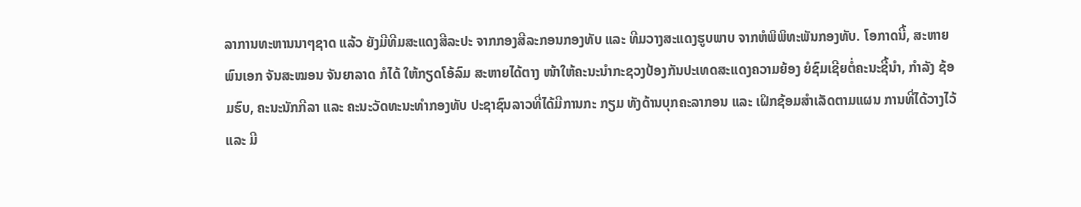ລາການທະຫານນາໆຊາດ ແລ້ວ ຍັງມີທີມສະແດງສີລະປະ ຈາກກອງສີລະກອນກອງທັບ ແລະ ທີມວາງສະແດງຮູບພາບ ຈາກຫໍພິພິທະພັນກອງທັບ. ໂອກາດນີ້, ສະຫາຍ ພົນເອກ ຈັນສະໝອນ ຈັນຍາລາດ ກໍໄດ້ ໃຫ້ກຽດໂອ້ລົມ ສະຫາຍໄດ້ຕາງ ໜ້າໃຫ້ຄະນະນໍາກະຊວງປ້ອງກັນປະເທດສະແດງຄວາມຍ້ອງ ຍໍຊົມເຊີຍຕໍ່ຄະນະຊີ້ນໍາ, ກໍາລັງ ຊ້ອມຮົບ, ຄະນະນັກກີລາ ແລະ ຄະນະວັດທະນະທໍາກອງທັບ ປະຊາຊົນລາວທີ່ໄດ້ມີການກະ ກຽມ ທັງດ້ານບຸກຄະລາກອນ ແລະ ເຝິກຊ້ອມສໍາເລັດຕາມແຜນ ການທີ່ໄດ້ວາງໄວ້ ແລະ ມີ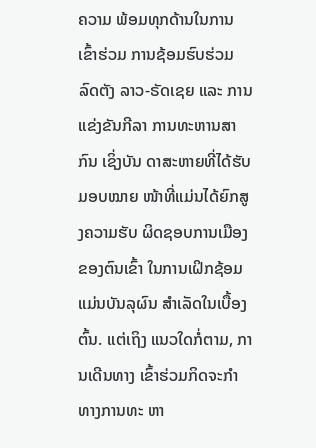ຄວາມ ພ້ອມທຸກດ້ານໃນການເຂົ້າຮ່ວມ ການຊ້ອມຮົບຮ່ວມລົດຕັງ ລາວ-ຣັດເຊຍ ແລະ ການແຂ່ງຂັນກີລາ ການທະຫານສາກົນ ເຊິ່ງບັນ ດາສະຫາຍທີ່ໄດ້ຮັບມອບໝາຍ ໜ້າທີ່ແມ່ນໄດ້ຍົກສູງຄວາມຮັບ ຜິດຊອບການເມືອງຂອງຕົນເຂົ້າ ໃນການເຝິກຊ້ອມແມ່ນບັນລຸຜົນ ສໍາເລັດໃນເບື້ອງຕົ້ນ. ແຕ່ເຖິງ ແນວໃດກໍ່ຕາມ, ການເດີນທາງ ເຂົ້າຮ່ວມກິດຈະກໍາທາງການທະ ຫາ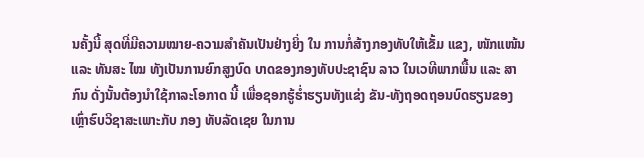ນຄັ້ງນີ້ ສຸດທີ່ມີຄວາມໝາຍ-ຄວາມສໍາຄັນເປັນຢ່າງຍິ່ງ ໃນ ການກໍ່ສ້າງກອງທັບໃຫ້ເຂັ້ມ ແຂງ, ໜັກແໜ້ນ ແລະ ທັນສະ ໄໝ ທັງເປັນການຍົກສູງບົດ ບາດຂອງກອງທັບປະຊາຊົນ ລາວ ໃນເວທີພາກພື້ນ ແລະ ສາກົນ ດັ່ງນັ້ນຕ້ອງນໍາໃຊ້ກາລະໂອກາດ ນີ້ ເພື່ອຊອກຮູ້ຮໍ່າຮຽນທັງແຂ່ງ ຂັນ-ທັງຖອດຖອນບົດຮຽນຂອງ ເຫຼົ່າຮົບວິຊາສະເພາະກັບ ກອງ ທັບລັດເຊຍ ໃນການ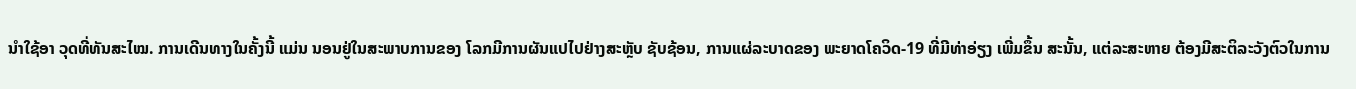ນໍາໃຊ້ອາ ວຸດທີ່ທັນສະໄໝ. ການເດີນທາງໃນຄັ້ງນີ້ ແມ່ນ ນອນຢູ່ໃນສະພາບການຂອງ ໂລກມີການຜັນແປໄປຢ່າງສະຫຼັບ ຊັບຊ້ອນ, ການແຜ່ລະບາດຂອງ ພະຍາດໂຄວິດ-19 ທີ່ມີທ່າອ່ຽງ ເພີ່ມຂຶ້ນ ສະນັ້ນ, ແຕ່ລະສະຫາຍ ຕ້ອງມີສະຕິລະວັງຕົວໃນການ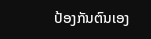ປ້ອງກັນຕົນເອງ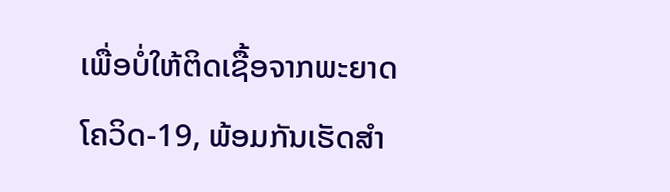ເພື່ອບໍ່ໃຫ້ຕິດເຊື້ອຈາກພະຍາດໂຄວິດ-19, ພ້ອມກັນເຮັດສໍາ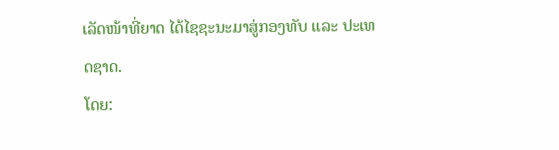ເລັດໜ້າທີ່ຍາດ ໄດ້ໄຊຊະນະມາສູ່ກອງທັບ ແລະ ປະເທດຊາດ.
ໂດຍ: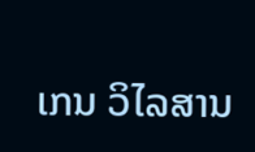ເກນ ວິໄລສານ